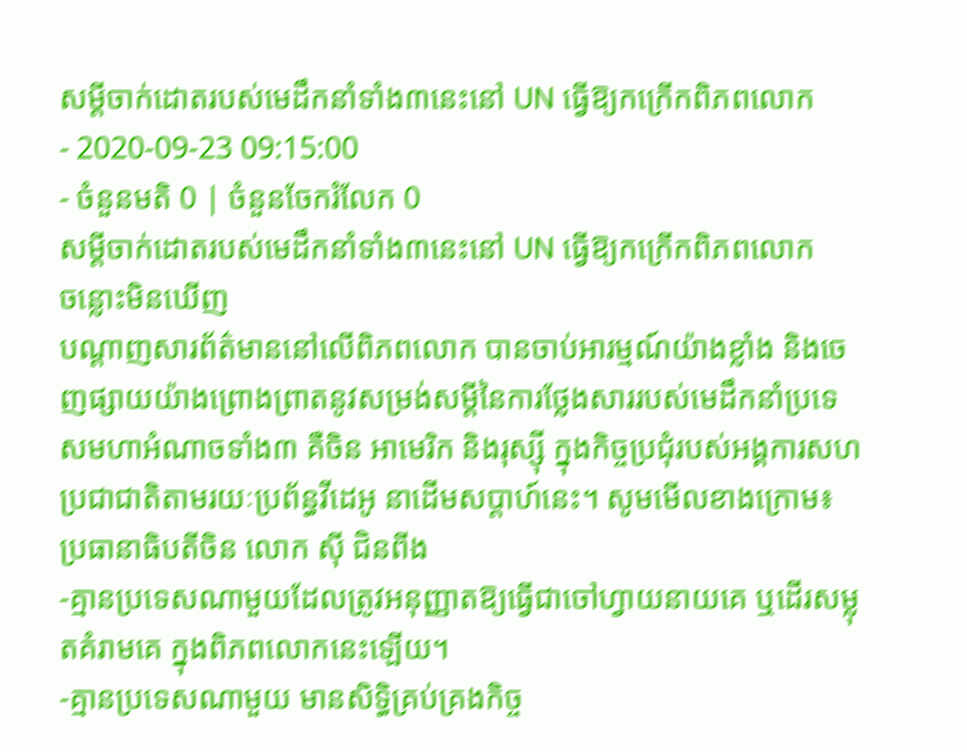សម្តីចាក់ដោតរបស់មេដឹកនាំទាំង៣នេះនៅ UN ធ្វើឱ្យកក្រើកពិភពលោក
- 2020-09-23 09:15:00
- ចំនួនមតិ 0 | ចំនួនចែករំលែក 0
សម្តីចាក់ដោតរបស់មេដឹកនាំទាំង៣នេះនៅ UN ធ្វើឱ្យកក្រើកពិភពលោក
ចន្លោះមិនឃើញ
បណ្តាញសារព័ត៌មាននៅលើពិភពលោក បានចាប់អារម្មណ៍យ៉ាងខ្លាំង និងចេញផ្សាយយ៉ាងព្រោងព្រាតនូវសម្រង់សម្តីនៃការថ្លែងសាររបស់មេដឹកនាំប្រទេសមហាអំណាចទាំង៣ គឺចិន អាមេរិក និងរុស្ស៊ី ក្នុងកិច្ចប្រជុំរបស់អង្គការសហប្រជាជាតិតាមរយៈប្រព័ន្ធវីដេអូ នាដើមសប្តាហ៍នេះ។ សូមមើលខាងក្រោម៖
ប្រធានាធិបតីចិន លោក ស៊ី ជិនពីង
-គ្មានប្រទេសណាមួយដែលត្រូវអនុញ្ញាតឱ្យធ្វើជាចៅហ្វាយនាយគេ ឬដើរសម្លុតគំរាមគេ ក្នុងពិភពលោកនេះឡើយ។
-គ្មានប្រទេសណាមួយ មានសិទ្ធិគ្រប់គ្រងកិច្ច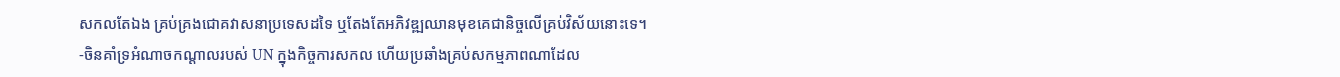សកលតែឯង គ្រប់គ្រងជោគវាសនាប្រទេសដទៃ ឬតែងតែអភិវឌ្ឍឈានមុខគេជានិច្ចលើគ្រប់វិស័យនោះទេ។
-ចិនគាំទ្រអំណាចកណ្តាលរបស់ UN ក្នុងកិច្ចការសកល ហើយប្រឆាំងគ្រប់សកម្មភាពណាដែល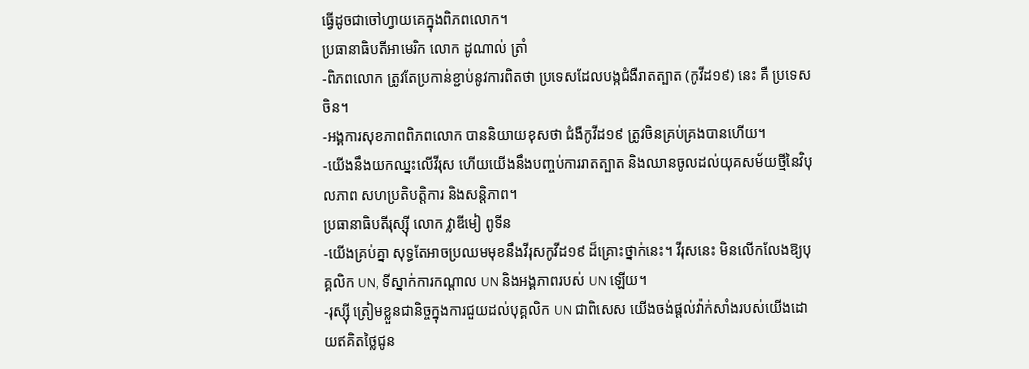ធ្វើដូចជាចៅហ្វាយគេក្នុងពិភពលោក។
ប្រធានាធិបតីអាមេរិក លោក ដូណាល់ ត្រាំ
-ពិភពលោក ត្រូវតែប្រកាន់ខ្ជាប់នូវការពិតថា ប្រទេសដែលបង្កជំងឺរាតត្បាត (កូវីដ១៩) នេះ គឺ ប្រទេសចិន។
-អង្គការសុខភាពពិភពលោក បាននិយាយខុសថា ជំងឺកូវីដ១៩ ត្រូវចិនគ្រប់គ្រងបានហើយ។
-យើងនឹងយកឈ្នះលើវីរុស ហើយយើងនឹងបញ្ចប់ការរាតត្បាត និងឈានចូលដល់យុគសម័យថ្មីនៃវិបុលភាព សហប្រតិបត្តិការ និងសន្តិភាព។
ប្រធានាធិបតីរុស្ស៊ី លោក វ្លាឌីមៀ ពូទីន
-យើងគ្រប់គ្នា សុទ្ធតែអាចប្រឈមមុខនឹងវីរុសកូវីដ១៩ ដ៏គ្រោះថ្នាក់នេះ។ វីរុសនេះ មិនលើកលែងឱ្យបុគ្គលិក UN, ទីស្នាក់ការកណ្តាល UN និងអង្គភាពរបស់ UN ឡើយ។
-រុស្ស៊ី ត្រៀមខ្លួនជានិច្ចក្នុងការជួយដល់បុគ្គលិក UN ជាពិសេស យើងចង់ផ្តល់វ៉ាក់សាំងរបស់យើងដោយឥគិតថ្លៃជូន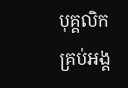បុគ្គលិកគ្រប់អង្គ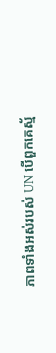ភាពទាំងអស់របស់ UN បើពួកគេស្ម័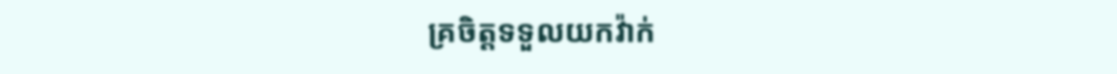គ្រចិត្តទទួលយកវ៉ាក់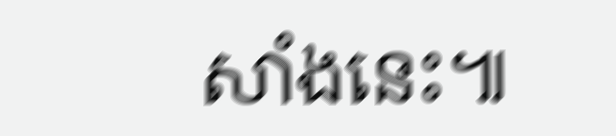សាំងនេះ៕